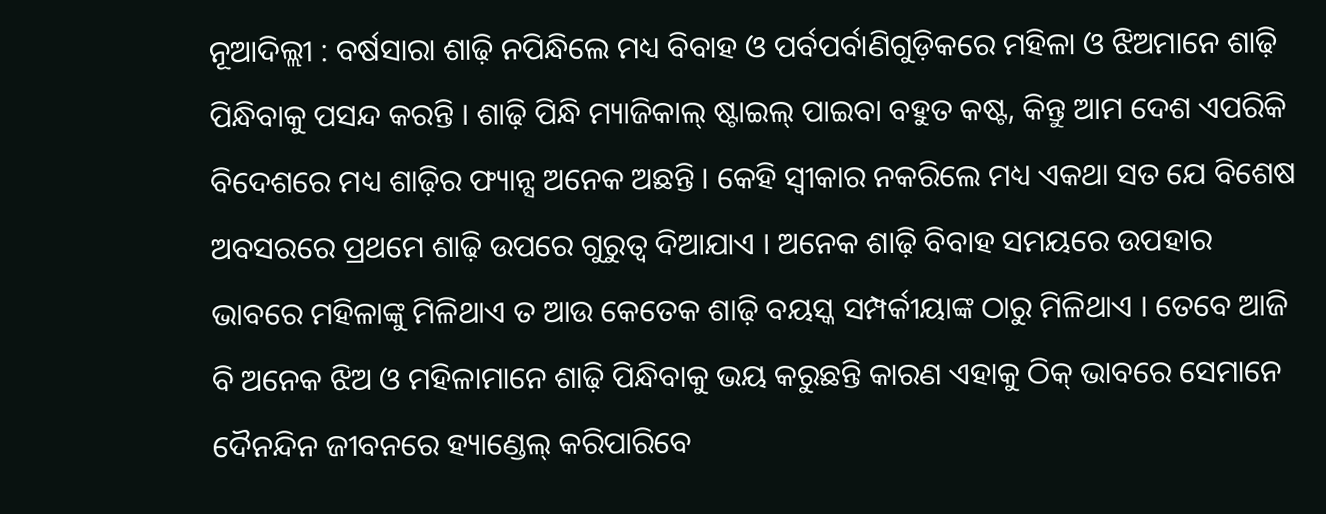ନୂଆଦିଲ୍ଲୀ : ବର୍ଷସାରା ଶାଢ଼ି ନପିନ୍ଧିଲେ ମଧ୍ୟ ବିବାହ ଓ ପର୍ବପର୍ବାଣିଗୁଡ଼ିକରେ ମହିଳା ଓ ଝିଅମାନେ ଶାଢ଼ି ପିନ୍ଧିବାକୁ ପସନ୍ଦ କରନ୍ତି । ଶାଢ଼ି ପିନ୍ଧି ମ୍ୟାଜିକାଲ୍ ଷ୍ଟାଇଲ୍ ପାଇବା ବହୁତ କଷ୍ଟ, କିନ୍ତୁ ଆମ ଦେଶ ଏପରିକି ବିଦେଶରେ ମଧ୍ୟ ଶାଢ଼ିର ଫ୍ୟାନ୍ସ ଅନେକ ଅଛନ୍ତି । କେହି ସ୍ୱୀକାର ନକରିଲେ ମଧ୍ୟ ଏକଥା ସତ ଯେ ବିଶେଷ ଅବସରରେ ପ୍ରଥମେ ଶାଢ଼ି ଉପରେ ଗୁରୁତ୍ୱ ଦିଆଯାଏ । ଅନେକ ଶାଢ଼ି ବିବାହ ସମୟରେ ଉପହାର ଭାବରେ ମହିଳାଙ୍କୁ ମିଳିଥାଏ ତ ଆଉ କେତେକ ଶାଢ଼ି ବୟସ୍କ ସମ୍ପର୍କୀୟାଙ୍କ ଠାରୁ ମିଳିଥାଏ । ତେବେ ଆଜି ବି ଅନେକ ଝିଅ ଓ ମହିଳାମାନେ ଶାଢ଼ି ପିନ୍ଧିବାକୁ ଭୟ କରୁଛନ୍ତି କାରଣ ଏହାକୁ ଠିକ୍ ଭାବରେ ସେମାନେ ଦୈନନ୍ଦିନ ଜୀବନରେ ହ୍ୟାଣ୍ଡେଲ୍ କରିପାରିବେ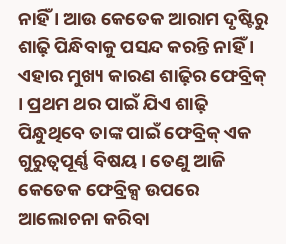ନାହିଁ । ଆଉ କେତେକ ଆରାମ ଦୃଷ୍ଟିରୁ ଶାଢ଼ି ପିନ୍ଧିବାକୁ ପସନ୍ଦ କରନ୍ତି ନାହିଁ । ଏହାର ମୁଖ୍ୟ କାରଣ ଶାଢ଼ିର ଫେବ୍ରିକ୍ । ପ୍ରଥମ ଥର ପାଇଁ ଯିଏ ଶାଢ଼ି ପିନ୍ଧୁଥିବେ ତାଙ୍କ ପାଇଁ ଫେବ୍ରିକ୍ ଏକ ଗୁରୁତ୍ୱପୂର୍ଣ୍ଣ ବିଷୟ । ତେଣୁ ଆଜି କେତେକ ଫେବ୍ରିକ୍ସ ଉପରେ ଆଲୋଚନା କରିବା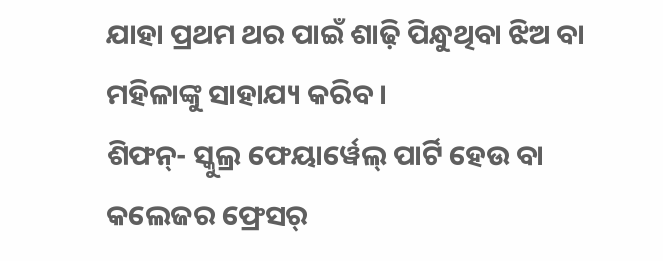ଯାହା ପ୍ରଥମ ଥର ପାଇଁ ଶାଢ଼ି ପିନ୍ଧୁଥିବା ଝିଅ ବା ମହିଳାଙ୍କୁ ସାହାଯ୍ୟ କରିବ ।
ଶିଫନ୍- ସ୍କୁଲ୍ର ଫେୟାର୍ୱେଲ୍ ପାର୍ଟି ହେଉ ବା କଲେଜର ଫ୍ରେସର୍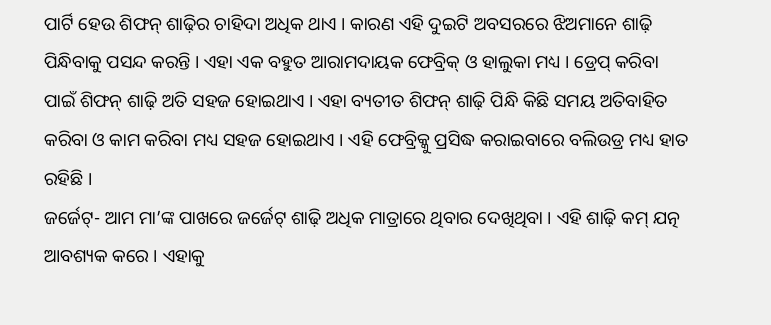ପାର୍ଟି ହେଉ ଶିଫନ୍ ଶାଢ଼ିର ଚାହିଦା ଅଧିକ ଥାଏ । କାରଣ ଏହି ଦୁଇଟି ଅବସରରେ ଝିଅମାନେ ଶାଢ଼ି ପିନ୍ଧିବାକୁ ପସନ୍ଦ କରନ୍ତି । ଏହା ଏକ ବହୁତ ଆରାମଦାୟକ ଫେବ୍ରିକ୍ ଓ ହାଲୁକା ମଧ୍ୟ । ଡ୍ରେପ୍ କରିବା ପାଇଁ ଶିଫନ୍ ଶାଢ଼ି ଅତି ସହଜ ହୋଇଥାଏ । ଏହା ବ୍ୟତୀତ ଶିଫନ୍ ଶାଢ଼ି ପିନ୍ଧି କିଛି ସମୟ ଅତିବାହିତ କରିବା ଓ କାମ କରିବା ମଧ୍ୟ ସହଜ ହୋଇଥାଏ । ଏହି ଫେବ୍ରିକ୍କୁ ପ୍ରସିଦ୍ଧ କରାଇବାରେ ବଲିଉଡ୍ର ମଧ୍ୟ ହାତ ରହିଛି ।
ଜର୍ଜେଟ୍- ଆମ ମା’ଙ୍କ ପାଖରେ ଜର୍ଜେଟ୍ ଶାଢ଼ି ଅଧିକ ମାତ୍ରାରେ ଥିବାର ଦେଖିଥିବା । ଏହି ଶାଢ଼ି କମ୍ ଯତ୍ନ ଆବଶ୍ୟକ କରେ । ଏହାକୁ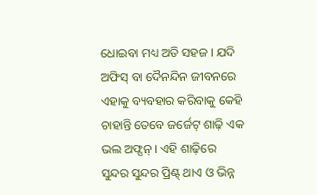ଧୋଇବା ମଧ୍ୟ ଅତି ସହଜ । ଯଦି ଅଫିସ୍ ବା ଦୈନନ୍ଦିନ ଜୀବନରେ ଏହାକୁ ବ୍ୟବହାର କରିବାକୁ କେହି ଚାହାନ୍ତି ତେବେ ଜର୍ଜେଟ୍ ଶାଢ଼ି ଏକ ଭଲ ଅଫ୍ସନ୍ । ଏହି ଶାଢ଼ିରେ ସୁନ୍ଦର ସୁନ୍ଦର ପ୍ରିଣ୍ଟ୍ ଥାଏ ଓ ଭିନ୍ନ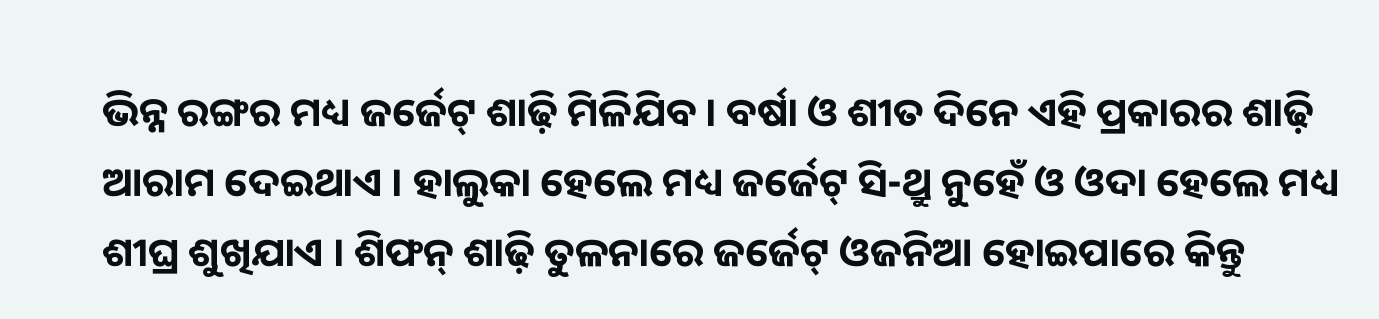ଭିନ୍ନ ରଙ୍ଗର ମଧ୍ୟ ଜର୍ଜେଟ୍ ଶାଢ଼ି ମିଳିଯିବ । ବର୍ଷା ଓ ଶୀତ ଦିନେ ଏହି ପ୍ରକାରର ଶାଢ଼ି ଆରାମ ଦେଇଥାଏ । ହାଲୁକା ହେଲେ ମଧ୍ୟ ଜର୍ଜେଟ୍ ସି-ଥ୍ରୁ ନୁହେଁ ଓ ଓଦା ହେଲେ ମଧ୍ୟ ଶୀଘ୍ର ଶୁଖିଯାଏ । ଶିଫନ୍ ଶାଢ଼ି ତୁଳନାରେ ଜର୍ଜେଟ୍ ଓଜନିଆ ହୋଇପାରେ କିନ୍ତୁ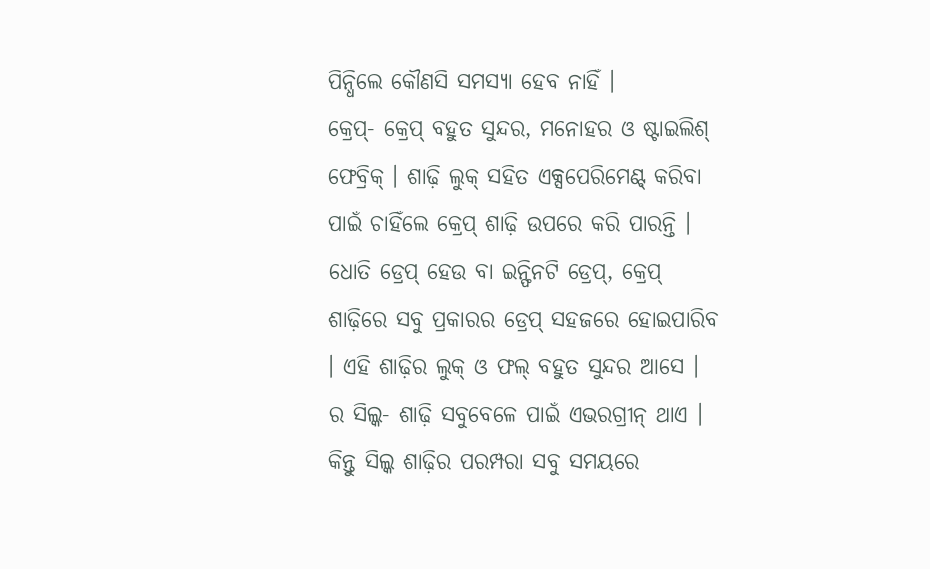ପିନ୍ଧିଲେ କୌଣସି ସମସ୍ୟା ହେବ ନାହିଁ ।
କ୍ରେପ୍- କ୍ରେପ୍ ବହୁତ ସୁନ୍ଦର, ମନୋହର ଓ ଷ୍ଟାଇଲିଶ୍ ଫେବ୍ରିକ୍ । ଶାଢ଼ି ଲୁକ୍ ସହିତ ଏକ୍ସପେରିମେଣ୍ଟ୍ କରିବା ପାଇଁ ଚାହିଁଲେ କ୍ରେପ୍ ଶାଢ଼ି ଉପରେ କରି ପାରନ୍ତି । ଧୋତି ଡ୍ରେପ୍ ହେଉ ବା ଇନ୍ଫିନଟି ଡ୍ରେପ୍, କ୍ରେପ୍ ଶାଢ଼ିରେ ସବୁ ପ୍ରକାରର ଡ୍ରେପ୍ ସହଜରେ ହୋଇପାରିବ । ଏହି ଶାଢ଼ିର ଲୁକ୍ ଓ ଫଲ୍ ବହୁତ ସୁନ୍ଦର ଆସେ ।
ର ସିଲ୍କ- ଶାଢ଼ି ସବୁବେଳେ ପାଇଁ ଏଭରଗ୍ରୀନ୍ ଥାଏ । କିନ୍ତୁ ସିଲ୍କ ଶାଢ଼ିର ପରମ୍ପରା ସବୁ ସମୟରେ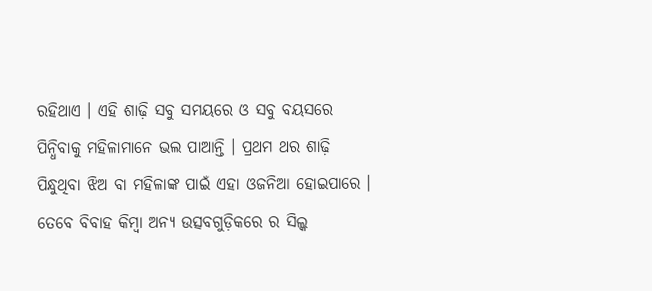ରହିଥାଏ । ଏହି ଶାଢ଼ି ସବୁ ସମୟରେ ଓ ସବୁ ବୟସରେ ପିନ୍ଧିବାକୁ ମହିଳାମାନେ ଭଲ ପାଆନ୍ତି । ପ୍ରଥମ ଥର ଶାଢ଼ି ପିନ୍ଧୁଥିବା ଝିଅ ବା ମହିଳାଙ୍କ ପାଇଁ ଏହା ଓଜନିଆ ହୋଇପାରେ । ତେବେ ବିବାହ କିମ୍ବା ଅନ୍ୟ ଉତ୍ସବଗୁଡ଼ିକରେ ର ସିଲ୍କ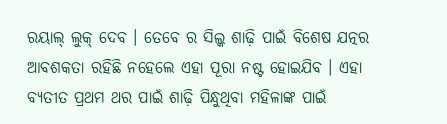ରୟାଲ୍ ଲୁକ୍ ଦେବ । ତେବେ ର ସିଲ୍କ ଶାଢ଼ି ପାଇଁ ବିଶେଷ ଯତ୍ନର ଆବଶକତା ରହିଛି ନହେଲେ ଏହା ପୂରା ନଷ୍ଟ ହୋଇଯିବ । ଏହା ବ୍ୟତୀତ ପ୍ରଥମ ଥର ପାଇଁ ଶାଢ଼ି ପିନ୍ଧୁଥିବା ମହିଳାଙ୍କ ପାଇଁ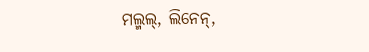ମଲ୍ମଲ୍, ଲିନେନ୍,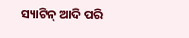ସ୍ୟାଟିନ୍ ଆଦି ପରି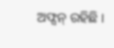ଅଫ୍ସନ୍ ରହିଛି ।